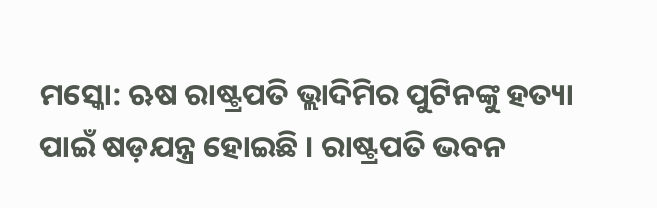ମସ୍କୋ: ଋଷ ରାଷ୍ଟ୍ରପତି ଭ୍ଲାଦିମିର ପୁଟିନଙ୍କୁ ହତ୍ୟା ପାଇଁ ଷଡ଼ଯନ୍ତ୍ର ହୋଇଛି । ରାଷ୍ଟ୍ରପତି ଭବନ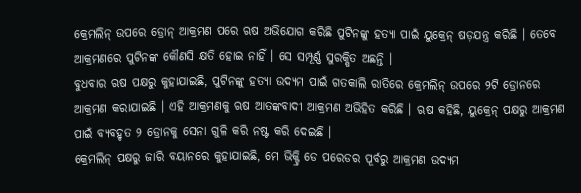କ୍ରେମଲିନ୍ ଉପରେ ଡ୍ରୋନ୍ ଆକ୍ରମଣ ପରେ ଋଷ ଅଭିଯୋଗ କରିଛି ପୁଟିନଙ୍କୁ ହତ୍ୟା ପାଇଁ ୟୁକ୍ରେନ୍ ଷଡ଼ଯନ୍ତ୍ର କରିଛି । ତେବେ ଆକ୍ରମଣରେ ପୁଟିନଙ୍କ କୌଣସି କ୍ଷତି ହୋଇ ନାହିଁ । ସେ ସମ୍ପୂର୍ଣ୍ଣ ସୁରକ୍ଷିତ ଅଛନ୍ତି ।
ବୁଧବାର ଋଷ ପକ୍ଷରୁ କୁହାଯାଇଛି, ପୁଟିନଙ୍କୁ ହତ୍ୟା ଉଦ୍ୟମ ପାଇଁ ଗତକାଲି ରାତିରେ କ୍ରେମଲିନ୍ ଉପରେ ୨ଟି ଡ୍ରୋନରେ ଆକ୍ରମଣ କରାଯାଇଛି । ଏହି ଆକ୍ରମଣକୁ ଋଷ ଆତଙ୍କବାଦୀ ଆକ୍ରମଣ ଅଭିହିତ କରିଛି । ଋଷ କହିଛି, ୟୁକ୍ରେନ୍ ପକ୍ଷରୁ ଆକ୍ରମଣ ପାଇଁ ବ୍ୟବହୃତ ୨ ଡ୍ରୋନକୁ ସେନା ଗୁଳି କରି ନଷ୍ଟ କରି ଦେଇଛି ।
କ୍ରେମଲିନ୍ ପକ୍ଷରୁ ଜାରି ବୟାନରେ କୁହାଯାଇଛି, ମେ ଭିକ୍ଟ୍ରି ଡେ ପରେଡର ପୂର୍ବରୁ ଆକ୍ରମଣ ଉଦ୍ୟମ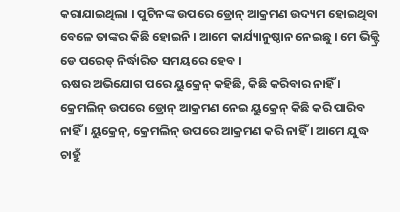କରାଯାଇଥିଲା । ପୁଟିନଙ୍କ ଉପରେ ଡ୍ରୋନ୍ ଆକ୍ରମଣ ଉଦ୍ୟମ ହୋଇଥିବା ବେଳେ ତାଙ୍କର କିଛି ହୋଇନି । ଆମେ କାର୍ଯ୍ୟାନୁଷ୍ଠାନ ନେଇଛୁ । ମେ ଭିକ୍ଟ୍ରି ଡେ ପରେଡ୍ ନିର୍ଦ୍ଧାରିତ ସମୟରେ ହେବ ।
ଋଷର ଅଭିଯୋଗ ପରେ ୟୁକ୍ରେନ୍ କହିଛି, କିଛି କରିବାର ନାହିଁ । କ୍ରେମଲିନ୍ ଉପରେ ଡ୍ରୋନ୍ ଆକ୍ରମଣ ନେଇ ୟୁକ୍ରେନ୍ କିଛି କରି ପାରିବ ନାହିଁ । ୟୁକ୍ରେନ୍, କ୍ରେମଲିନ୍ ଉପରେ ଆକ୍ରମଣ କରି ନାହିଁ । ଆମେ ଯୁଦ୍ଧ ଚାହୁଁ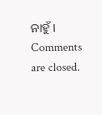ନାହୁଁ ।
Comments are closed.